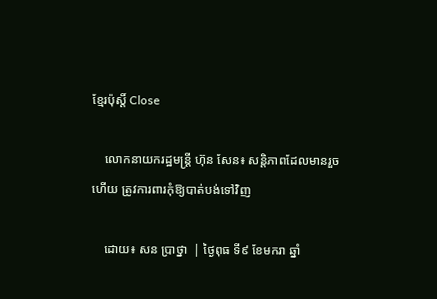ខ្មែរប៉ុស្ដិ៍ Close

    លោកនាយករដ្ឋមន្រ្តី ហ៊ុន សែន៖ សន្តិភាពដែលមានរួចហើយ ត្រូវការពារកុំឱ្យបាត់បង់ទៅវិញ

    ដោយ៖ សន ប្រាថ្នា  | ថ្ងៃពុធ ទី៩ ខែមករា ឆ្នាំ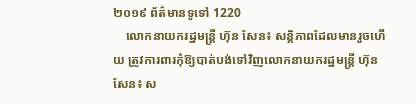២០១៩ ព័ត៌មានទូទៅ 1220
    លោកនាយករដ្ឋមន្រ្តី ហ៊ុន សែន៖ សន្តិភាពដែលមានរួចហើយ ត្រូវការពារកុំឱ្យបាត់បង់ទៅវិញលោកនាយករដ្ឋមន្រ្តី ហ៊ុន សែន៖ ស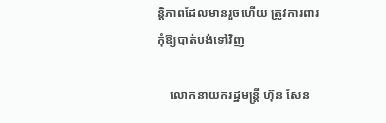ន្តិភាពដែលមានរួចហើយ ត្រូវការពារកុំឱ្យបាត់បង់ទៅវិញ

    លោកនាយករដ្ឋមន្រ្តី ហ៊ុន សែន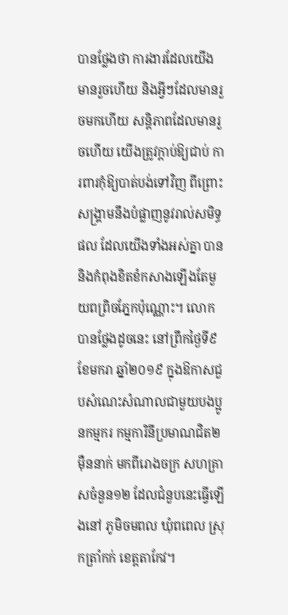បានថ្លែងថា ការងារដែលយើងមានរួចហើយ និងអ្វីៗដែលមានរួចមកហើយ សន្តិភាពដែលមានរួចហើយ យើងត្រូវក្តាប់ឱ្យជាប់ ការពារកុំឱ្យបាត់បង់ទៅវិញ ពីព្រោះសង្រ្គាមនឹងបំផ្លាញនូវរាល់សមិទ្ធផល ដែលយើងទាំងអស់គ្នា បាននិងកំពុងខិតខំកសាងឡើងតែមួយពព្រិចភ្នែកប៉ុណ្ណោះ។ លោកបានថ្លែងដូចនេះ នៅព្រឹកថ្ងៃទី៩ ខែមករា ឆ្នាំ២០១៩ ក្នុងឱកាសជួបសំណេះសំណាលជាមួយបងប្អូនកម្មករ កម្មការិនីប្រមាណជិត២ម៉ឺននាក់ មកពីរោងចក្រ សហគ្រាសចំនួន១២ ដែលជំនួបនេះធ្វើឡើងនៅ ភូមិចមពល ឃុំពពេល ស្រុកត្រាំកក់ ខេត្តតាកែវ។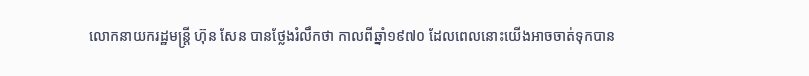លោកនាយករដ្ឋមន្រ្តី ហ៊ុន សែន បានថ្លែងរំលឹកថា កាលពីឆ្នាំ១៩៧០ ដែលពេលនោះយើងអាចចាត់ទុកបាន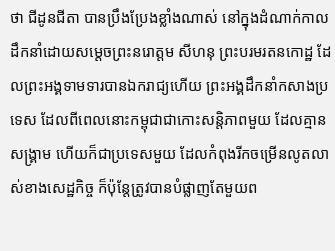ថា ជីដូនជីតា បានប្រឹងប្រែងខ្លាំងណាស់ នៅក្នុងដំណាក់កាលដឹកនាំដោយសម្តេចព្រះនរោត្តម សីហនុ ព្រះបរមរតនកោដ្ឋ ដែលព្រះអង្គទាមទារបានឯករាជ្យហើយ ព្រះអង្គដឹកនាំកសាងប្រទេស ដែលពីពេលនោះកម្ពុជាជាកោះសន្តិភាពមួយ ដែលគ្មានសង្រ្គាម ហើយក៏ជាប្រទេសមួយ ដែលកំពុងរីកចម្រើនលូតលាស់ខាងសេដ្ឋកិច្ច ក៏ប៉ុន្តែត្រូវបានបំផ្លាញតែមួយព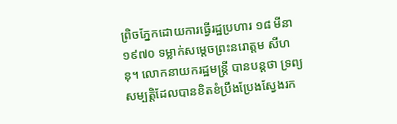ព្រិចភ្នែកដោយការធ្វើរដ្ឋប្រហារ ១៨ មីនា ១៩៧០ ទម្លាក់សម្តេចព្រះនរោត្តម សីហនុ។ លោកនាយករដ្ឋមន្ត្រី បានបន្តថា ទ្រព្យសម្បត្តិដែលបានខិតខំប្រឹងប្រែងស្វែងរក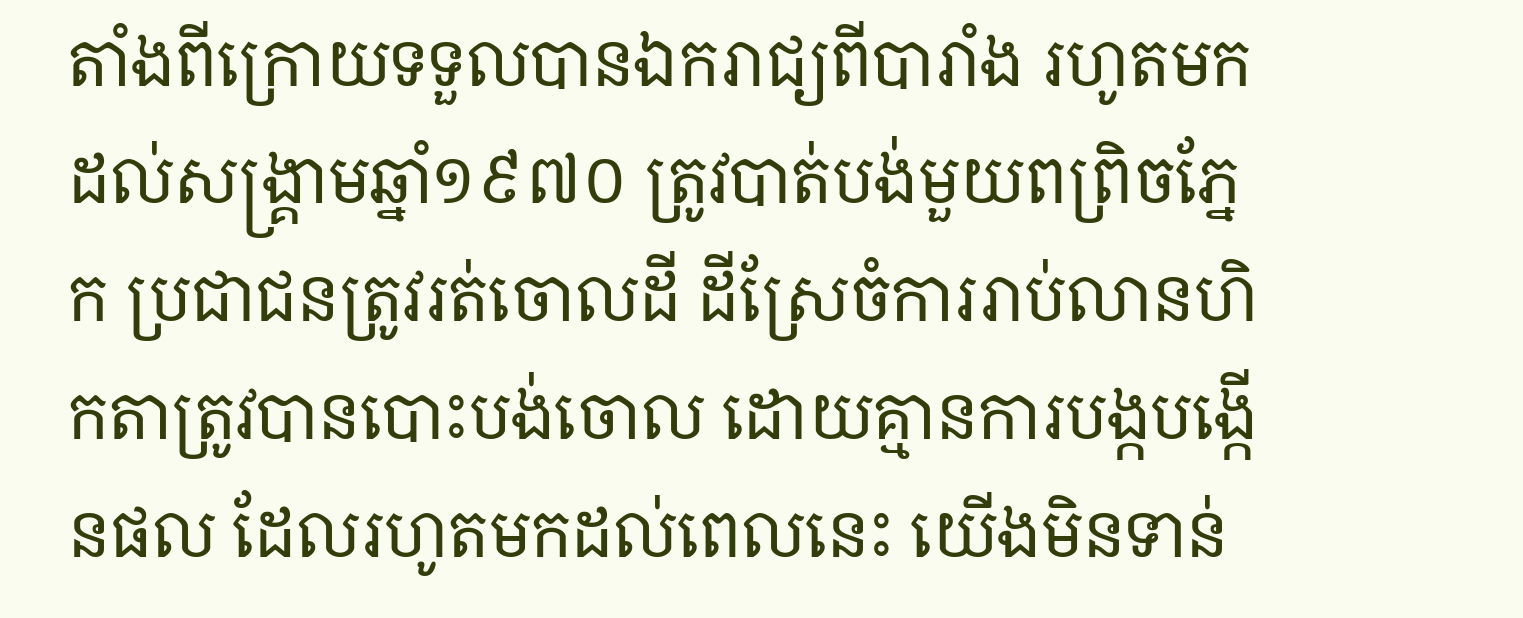តាំងពីក្រោយទទួលបានឯករាជ្យពីបារាំង រហូតមកដល់សង្រ្គាមឆ្នាំ១៩៧០ ត្រូវបាត់បង់មួយពព្រិចភ្នែក ប្រជាជនត្រូវរត់ចោលដី ដីស្រែចំការរាប់លានហិកតាត្រូវបានបោះបង់ចោល ដោយគ្មានការបង្កបង្កើនផល ដែលរហូតមកដល់ពេលនេះ យើងមិនទាន់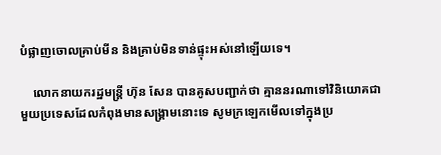បំផ្លាញចោលគ្រាប់មីន និងគ្រាប់មិនទាន់ផ្ទុះអស់នៅឡើយទេ។

    លោកនាយករដ្ឋមន្រ្តី ហ៊ុន សែន បានគូសបញ្ជាក់ថា គ្មាននរណាទៅវិនិយោគជាមួយប្រទេសដែលកំពុងមានសង្រ្គាមនោះទេ សូមក្រឡេកមើលទៅក្នុងប្រ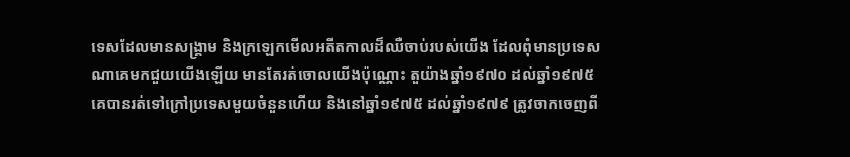ទេសដែលមានសង្រ្គាម និងក្រឡេកមើលអតីតកាលដ៏ឈឺចាប់របស់យើង ដែលពុំមានប្រទេសណាគេមកជួយយើងឡើយ មានតែរត់ចោលយើងប៉ុណ្ណោះ តួយ៉ាងឆ្នាំ១៩៧០ ដល់ឆ្នាំ១៩៧៥ គេបានរត់ទៅក្រៅប្រទេសមួយចំនួនហើយ និងនៅឆ្នាំ១៩៧៥ ដល់ឆ្នាំ១៩៧៩ ត្រូវចាកចេញពី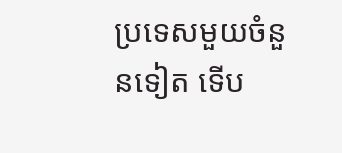ប្រទេសមួយចំនួនទៀត ទើប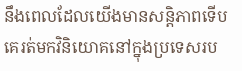នឹងពេលដែលយើងមានសន្តិភាពទើបគេរត់មកវិនិយោគនៅក្នុងប្រទេសរប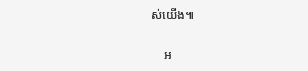ស់យើង៕

    អ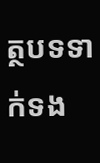ត្ថបទទាក់ទង